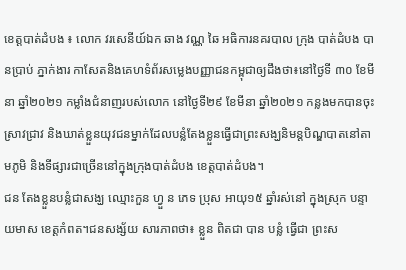ខេត្តបាត់ដំបង ៖ លោក វរសេនីយ៍ឯក ឆាង វណ្ណ ឆៃ អធិការនគរបាល ក្រុង បាត់ដំបង បានប្រាប់ ភ្នាក់ងារ កាសែតនិងគេហទំព័រសម្លេងបញ្ញាជនកម្ពុជាឲ្យដឹងថា៖នៅថ្ងៃទី ៣០ ខែមីនា ឆ្នាំ២០២១ កម្លាំងជំនាញរបស់លោក នៅថ្ងៃទី២៩ ខែមីនា ឆ្នាំ២០២១ កន្លងមកបានចុះស្រាវជ្រាវ និងឃាត់ខ្លួនយុវជនម្នាក់ដែលបន្លំតែងខ្លួនធ្វើជាព្រះសង្ឃនិមន្តបិណ្ឌបាតនៅតាមភូមិ និងទីផ្សារជាច្រើននៅក្នុងក្រុងបាត់ដំបង ខេត្តបាត់ដំបង។
ជន តែងខ្លួនបន្លំជាសង្ឃ ឈ្មោះកួន ហ្វួ ន ភេទ ប្រុស អាយុ១៥ ឆ្នាំរស់នៅ ក្នុងស្រុក បន្ទាយមាស ខេត្តកំពត។ជនសង្ស័យ សារភាពថា៖ ខ្លួន ពិតជា បាន បន្លំ ធ្វើជា ព្រះស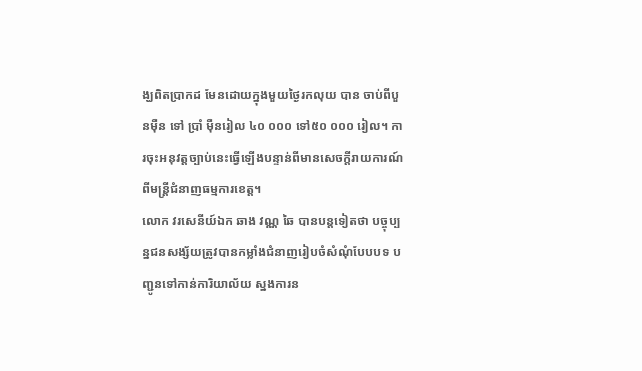ង្ឃពិតប្រាកដ មែនដោយក្នុងមួយថ្ងៃរកលុយ បាន ចាប់ពីបួនម៉ឺន ទៅ ប្រាំ ម៉ឺនរៀល ៤០ ០០០ ទៅ៥០ ០០០ រៀល។ ការចុះអនុវត្តច្បាប់នេះធ្វើឡើងបន្ទាន់ពីមានសេចក្តីរាយការណ៍ពីមន្ត្រីជំនាញធម្មការខេត្ត។
លោក វរសេនីយ៍ឯក ឆាង វណ្ណ ឆៃ បានបន្តទៀតថា បច្ចុប្បន្នជនសង្ស័យត្រូវបានកម្លាំងជំនាញរៀបចំសំណុំបែបបទ បញ្ជូនទៅកាន់ការិយាល័យ ស្នងការន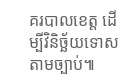គរបាលខេត្ត ដើម្បីវិនិច្ឆ័យទោសតាមច្បាប់៕